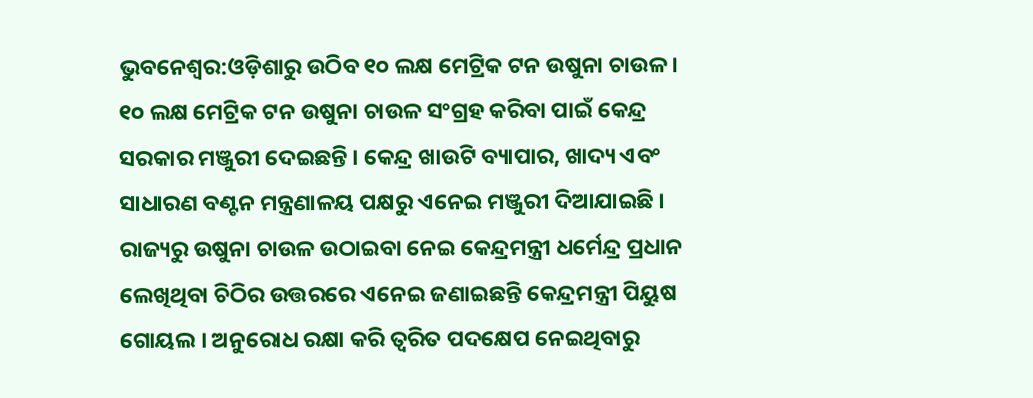ଭୁବନେଶ୍ୱର:ଓଡ଼ିଶାରୁ ଉଠିବ ୧୦ ଲକ୍ଷ ମେଟ୍ରିକ ଟନ ଉଷୁନା ଚାଉଳ । ୧୦ ଲକ୍ଷ ମେଟ୍ରିକ ଟନ ଉଷୁନା ଚାଉଳ ସଂଗ୍ରହ କରିବା ପାଇଁ କେନ୍ଦ୍ର ସରକାର ମଞ୍ଜୁରୀ ଦେଇଛନ୍ତି । କେନ୍ଦ୍ର ଖାଉଟି ବ୍ୟାପାର, ଖାଦ୍ୟ ଏବଂ ସାଧାରଣ ବଣ୍ଟନ ମନ୍ତ୍ରଣାଳୟ ପକ୍ଷରୁ ଏନେଇ ମଞ୍ଜୁରୀ ଦିଆଯାଇଛି । ରାଜ୍ୟରୁ ଉଷୁନା ଚାଉଳ ଉଠାଇବା ନେଇ କେନ୍ଦ୍ରମନ୍ତ୍ରୀ ଧର୍ମେନ୍ଦ୍ର ପ୍ରଧାନ ଲେଖିଥିବା ଚିଠିର ଉତ୍ତରରେ ଏନେଇ ଜଣାଇଛନ୍ତି କେନ୍ଦ୍ରମନ୍ତ୍ରୀ ପିୟୁଷ ଗୋୟଲ । ଅନୁରୋଧ ରକ୍ଷା କରି ତ୍ବରିତ ପଦକ୍ଷେପ ନେଇଥିବାରୁ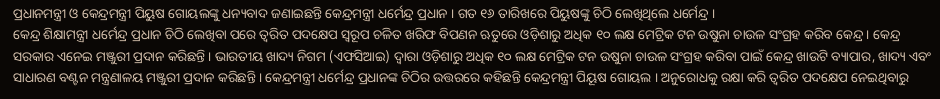ପ୍ରଧାନମନ୍ତ୍ରୀ ଓ କେନ୍ଦ୍ରମନ୍ତ୍ରୀ ପିୟୁଷ ଗୋୟଲଙ୍କୁ ଧନ୍ୟବାଦ ଜଣାଇଛନ୍ତି କେନ୍ଦ୍ରମନ୍ତ୍ରୀ ଧର୍ମେନ୍ଦ୍ର ପ୍ରଧାନ । ଗତ ୧୬ ତାରିଖରେ ପିୟୁଷଙ୍କୁ ଚିଠି ଲେଖିଥିଲେ ଧର୍ମେନ୍ଦ୍ର ।
କେନ୍ଦ୍ର ଶିକ୍ଷାମନ୍ତ୍ରୀ ଧର୍ମେନ୍ଦ୍ର ପ୍ରଧାନ ଚିଠି ଲେଖିବା ପରେ ତ୍ବରିତ ପଦକ୍ଷେପ ସ୍ବରୂପ ଚଳିତ ଖରିଫ ବିପଣନ ଋତୁରେ ଓଡ଼ିଶାରୁ ଅଧିକ ୧୦ ଲକ୍ଷ ମେଟ୍ରିକ ଟନ ଉଷୁନା ଚାଉଳ ସଂଗ୍ରହ କରିବ କେନ୍ଦ୍ର । କେନ୍ଦ୍ର ସରକାର ଏନେଇ ମଞ୍ଜୁରୀ ପ୍ରଦାନ କରିଛନ୍ତି । ଭାରତୀୟ ଖାଦ୍ୟ ନିଗମ (ଏଫସିଆଇ) ଦ୍ବାରା ଓଡ଼ିଶାରୁ ଅଧିକ ୧୦ ଲକ୍ଷ ମେଟ୍ରିକ ଟନ ଉଷୁନା ଚାଉଳ ସଂଗ୍ରହ କରିବା ପାଇଁ କେନ୍ଦ୍ର ଖାଉଟି ବ୍ୟାପାର, ଖାଦ୍ୟ ଏବଂ ସାଧାରଣ ବଣ୍ଟନ ମନ୍ତ୍ରଣାଳୟ ମଞ୍ଜୁରୀ ପ୍ରଦାନ କରିଛନ୍ତି । କେନ୍ଦ୍ରମନ୍ତ୍ରୀ ଧର୍ମେନ୍ଦ୍ର ପ୍ରଧାନଙ୍କ ଚିଠିର ଉତ୍ତରରେ କହିଛନ୍ତି କେନ୍ଦ୍ରମନ୍ତ୍ରୀ ପିୟୂଷ ଗୋୟଲ । ଅନୁରୋଧକୁ ରକ୍ଷା କରି ତ୍ବରିତ ପଦକ୍ଷେପ ନେଇଥିବାରୁ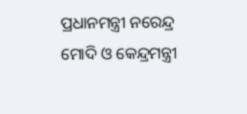ପ୍ରଧାନମନ୍ତ୍ରୀ ନରେନ୍ଦ୍ର ମୋଦି ଓ କେନ୍ଦ୍ରମନ୍ତ୍ରୀ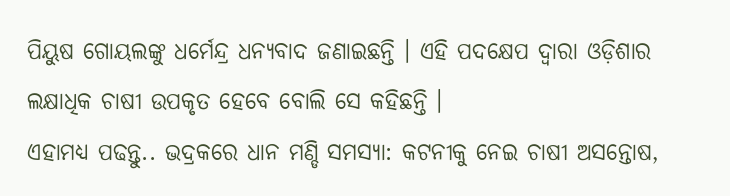ପିୟୁଷ ଗୋୟଲଙ୍କୁ ଧର୍ମେନ୍ଦ୍ର ଧନ୍ୟବାଦ ଜଣାଇଛନ୍ତି । ଏହି ପଦକ୍ଷେପ ଦ୍ବାରା ଓଡ଼ିଶାର ଲକ୍ଷାଧିକ ଚାଷୀ ଉପକୃତ ହେବେ ବୋଲି ସେ କହିଛନ୍ତି ।
ଏହାମଧ୍ୟ ପଢନ୍ତୁ.. ଭଦ୍ରକରେ ଧାନ ମଣ୍ଡି ସମସ୍ୟା: କଟନୀକୁ ନେଇ ଚାଷୀ ଅସନ୍ତୋଷ,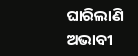ଘାରିଲାଣି ଅଭାବୀ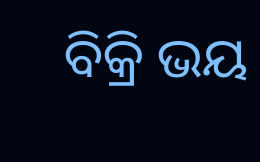ବିକ୍ରି ଭୟ